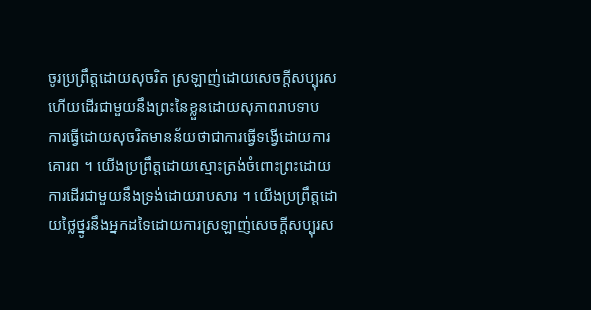ចូរប្រព្រឹត្តដោយសុចរិត ស្រឡាញ់ដោយសេចក្តីសប្បុរស ហើយដើរជាមួយនឹងព្រះនៃខ្លួនដោយសុភាពរាបទាប
ការធ្វើដោយសុចរិតមានន័យថាជាការធ្វើទង្វើដោយការគោរព ។ យើងប្រព្រឹត្តដោយស្មោះត្រង់ចំពោះព្រះដោយការដើរជាមួយនឹងទ្រង់ដោយរាបសារ ។ យើងប្រព្រឹត្តដោយថ្លៃថ្នូរនឹងអ្នកដទៃដោយការស្រឡាញ់សេចក្តីសប្បុរស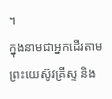។
ក្នុងនាមជាអ្នកដើរតាមព្រះយេស៊ូវគ្រីស្ទ និង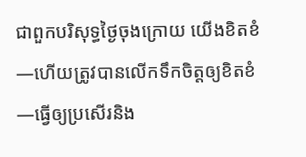ជាពួកបរិសុទ្ធថ្ងៃចុងក្រោយ យើងខិតខំ—ហើយត្រូវបានលើកទឹកចិត្តឲ្យខិតខំ—ធ្វើឲ្យប្រសើរនិង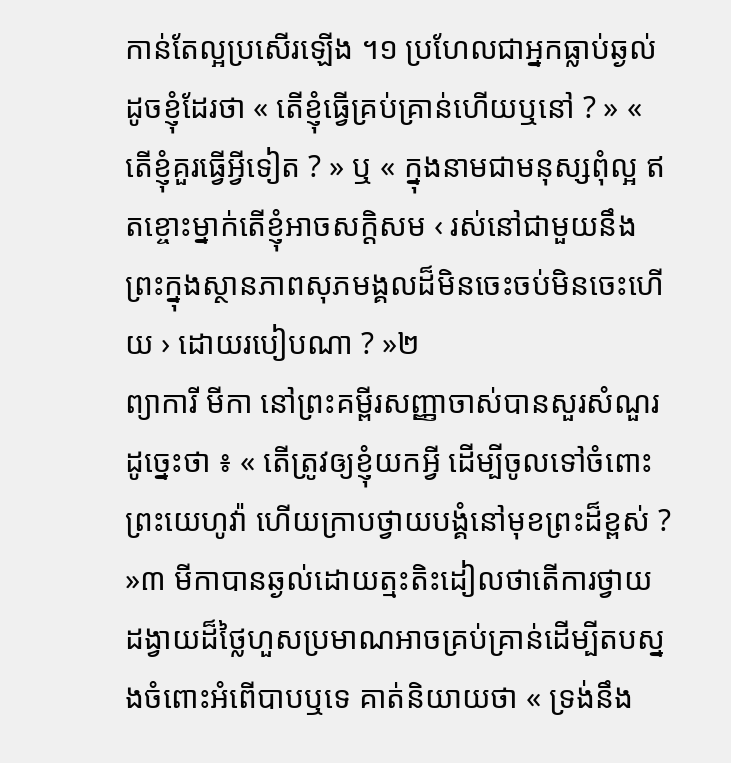កាន់តែល្អប្រសើរឡើង ។១ ប្រហែលជាអ្នកធ្លាប់ឆ្ងល់ដូចខ្ញុំដែរថា « តើខ្ញុំធ្វើគ្រប់គ្រាន់ហើយឬនៅ ? » « តើខ្ញុំគួរធ្វើអ្វីទៀត ? » ឬ « ក្នុងនាមជាមនុស្សពុំល្អ ឥតខ្ចោះម្នាក់តើខ្ញុំអាចសក្ដិសម ‹ រស់នៅជាមួយនឹងព្រះក្នុងស្ថានភាពសុភមង្គលដ៏មិនចេះចប់មិនចេះហើយ › ដោយរបៀបណា ? »២
ព្យាការី មីកា នៅព្រះគម្ពីរសញ្ញាចាស់បានសួរសំណួរដូច្នេះថា ៖ « តើត្រូវឲ្យខ្ញុំយកអ្វី ដើម្បីចូលទៅចំពោះព្រះយេហូវ៉ា ហើយក្រាបថ្វាយបង្គំនៅមុខព្រះដ៏ខ្ពស់ ? »៣ មីកាបានឆ្ងល់ដោយត្មះតិះដៀលថាតើការថ្វាយដង្វាយដ៏ថ្លៃហួសប្រមាណអាចគ្រប់គ្រាន់ដើម្បីតបស្នងចំពោះអំពើបាបឬទេ គាត់និយាយថា « ទ្រង់នឹង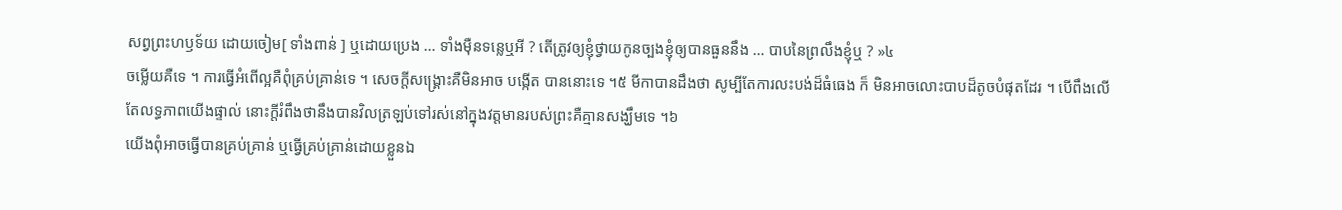សព្វព្រះហឫទ័យ ដោយចៀម[ ទាំងពាន់ ] ឬដោយប្រេង … ទាំងម៉ឺនទន្លេឬអី ? តើត្រូវឲ្យខ្ញុំថ្វាយកូនច្បងខ្ញុំឲ្យបានធួននឹង … បាបនៃព្រលឹងខ្ញុំឬ ? »៤
ចម្លើយគឺទេ ។ ការធ្វើអំពើល្អគឺពុំគ្រប់គ្រាន់ទេ ។ សេចក្តីសង្គ្រោះគឺមិនអាច បង្កើត បាននោះទេ ។៥ មីកាបានដឹងថា សូម្បីតែការលះបង់ដ៏ធំធេង ក៏ មិនអាចលោះបាបដ៏តូចបំផុតដែរ ។ បើពឹងលើតែលទ្ធភាពយើងផ្ទាល់ នោះក្តីរំពឹងថានឹងបានវិលត្រឡប់ទៅរស់នៅក្នុងវត្តមានរបស់ព្រះគឺគ្មានសង្ឃឹមទេ ។៦
យើងពុំអាចធ្វើបានគ្រប់គ្រាន់ ឬធ្វើគ្រប់គ្រាន់ដោយខ្លួនឯ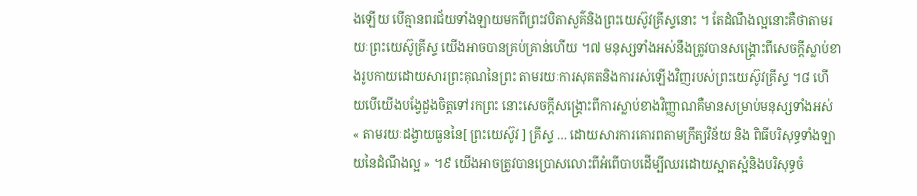ងឡើយ បើគ្មានពរជ័យទាំងឡាយមកពីព្រះវបិតាសួគ៌និងព្រះយេស៊ូវគ្រីស្ទនោះ ។ តែដំណឹងល្អនោះគឺថាតាមរយៈព្រះយេស៊ូគ្រីស្ទ យើងអាចបានគ្រប់គ្រាន់ហើយ ។៧ មនុស្សទាំងអស់នឹងត្រូវបានសង្គ្រោះពីសេចក្តីស្លាប់ខាងរូបកាយដោយសារព្រះគុណនៃព្រះ តាមរយៈការសុគតនិងការរស់ឡើងវិញរបស់ព្រះយេស៊ូវគ្រីស្ទ ។៨ ហើយបើយើងបង្វែដួងចិត្តទៅរកព្រះ នោះសេចក្តីសង្គ្រោះពីការស្លាប់ខាងវិញ្ញាណគឺមានសម្រាប់មនុស្សទាំងអស់ « តាមរយៈដង្វាយធួននៃ[ ព្រះយេស៊ូវ ] គ្រីស្ទ … ដោយសារការគោរពតាមក្រឹត្យវិន័យ និង ពិធីបរិសុទ្ធទាំងឡាយនៃដំណឹងល្អ » ។៩ យើងអាចត្រូវបានប្រោសលោះពីអំពើបាបដើម្បីឈរដោយស្អាតស្អំនិងបរិសុទ្ធចំ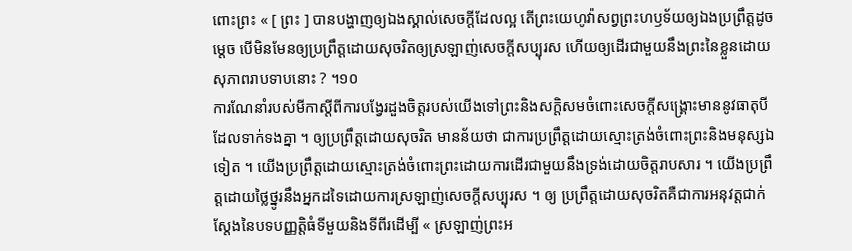ពោះព្រះ « [ ព្រះ ] បានបង្ហាញឲ្យឯងស្គាល់សេចក្តីដែលល្អ តើព្រះយេហូវ៉ាសព្វព្រះហឫទ័យឲ្យឯងប្រព្រឹត្តដូចម្តេច បើមិនមែនឲ្យប្រព្រឹត្តដោយសុចរិតឲ្យស្រឡាញ់សេចក្តីសប្បុរស ហើយឲ្យដើរជាមួយនឹងព្រះនៃខ្លួនដោយសុភាពរាបទាបនោះ ? ។១០
ការណែនាំរបស់មីកាស្តីពីការបង្វែរដួងចិត្តរបស់យើងទៅព្រះនិងសក្ដិសមចំពោះសេចក្តីសង្គ្រោះមាននូវធាតុបីដែលទាក់ទងគ្នា ។ ឲ្យប្រព្រឹត្តដោយសុចរិត មានន័យថា ជាការប្រព្រឹត្តដោយស្មោះត្រង់ចំពោះព្រះនិងមនុស្សឯទៀត ។ យើងប្រព្រឹត្តដោយស្មោះត្រង់ចំពោះព្រះដោយការដើរជាមួយនឹងទ្រង់ដោយចិត្តរាបសារ ។ យើងប្រព្រឹត្តដោយថ្លៃថ្នូរនឹងអ្នកដទៃដោយការស្រឡាញ់សេចក្តីសប្បុរស ។ ឲ្យ ប្រព្រឹត្តដោយសុចរិតគឺជាការអនុវត្តជាក់ស្តែងនៃបទបញ្ញត្តិធំទីមួយនិងទីពីរដើម្បី « ស្រឡាញ់ព្រះអ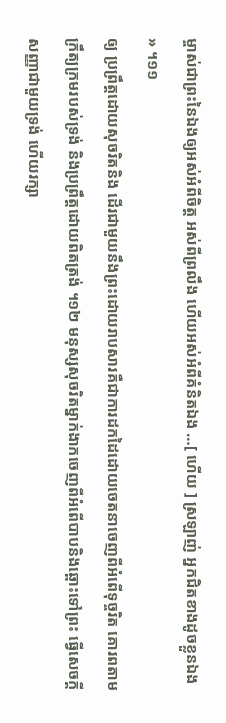ម្ចាស់ជាព្រះនៃឯងឲ្យអស់អំពីចិត្ត អស់ពីព្រលឹង ហើយអស់អំពីគំនិតឯង …[ ហើយ ] ស្រឡាញ់ អ្នកជិតខាងដូចខ្លួនឯង » ។១១
ឲ្យ ប្រព្រឹត្តដោយសុចរិតនិង ដើរជាមួយនឹងព្រះដោយរាបសារគឺជាការដកដៃដោយចេតនាចេញពីអំពើទុច្ចរិត គោរពតាមក្រឹត្យក្រមរបស់ទ្រង់ និងប្រព្រឹត្តដោយពិតត្រង់ ។១២ មនុស្សសុចរិតម្នាក់ងាកចេញពីអំពើបាបនិងឆ្ពោះទៅព្រះ ធ្វើសេចក្តីសញ្ញាជាមួយទ្រង់ ហើយរក្សា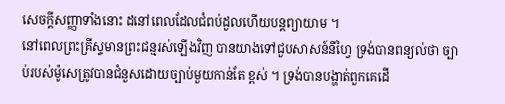សេចក្តីសញ្ញាទាំងនោះ ដនៅពេលដែលជំពប់ដួលហើយបន្ដព្យាយាម ។
នៅពេលព្រះគ្រីស្ទមានព្រះជន្មរស់ឡើងវិញ បានយាងទៅជួបសាសន៍នីហ្វៃ ទ្រង់បានពន្យល់ថា ច្បាប់របស់ម៉ូសេត្រូវបានជំនួសដោយច្បាប់មួយកាន់តែ ខ្ពស់ ។ ទ្រង់បានបង្ហាត់ពួកគេដើ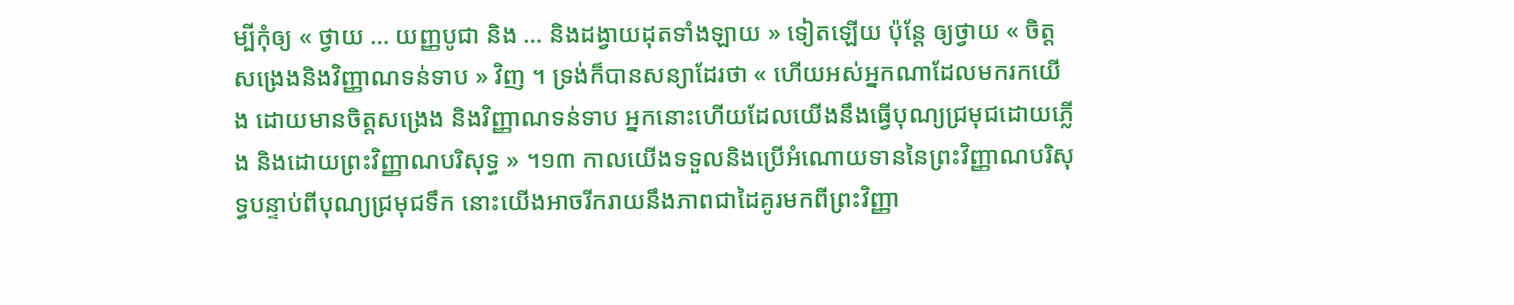ម្បីកុំឲ្យ « ថ្វាយ … យញ្ញបូជា និង … និងដង្វាយដុតទាំងឡាយ » ទៀតឡើយ ប៉ុន្តែ ឲ្យថ្វាយ « ចិត្តសង្រេងនិងវិញ្ញាណទន់ទាប » វិញ ។ ទ្រង់ក៏បានសន្យាដែរថា « ហើយអស់អ្នកណាដែលមករកយើង ដោយមានចិត្តសង្រេង និងវិញ្ញាណទន់ទាប អ្នកនោះហើយដែលយើងនឹងធ្វើបុណ្យជ្រមុជដោយភ្លើង និងដោយព្រះវិញ្ញាណបរិសុទ្ធ » ។១៣ កាលយើងទទួលនិងប្រើអំណោយទាននៃព្រះវិញ្ញាណបរិសុទ្ធបន្ទាប់ពីបុណ្យជ្រមុជទឹក នោះយើងអាចរីករាយនឹងភាពជាដៃគូរមកពីព្រះវិញ្ញា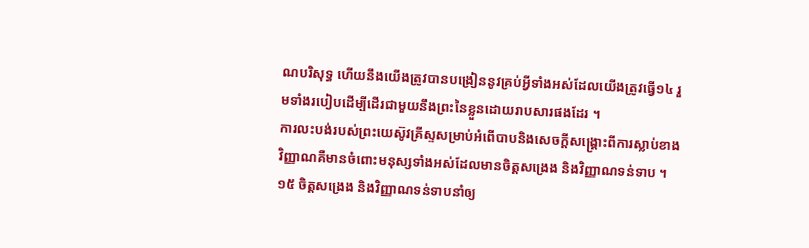ណបរិសុទ្ធ ហើយនឹងយើងត្រូវបានបង្រៀននូវគ្រប់អ្វីទាំងអស់ដែលយើងត្រូវធ្វើ១៤ រួមទាំងរបៀបដើម្បីដើរជាមួយនឹងព្រះនៃខ្លួនដោយរាបសារផងដែរ ។
ការលះបង់របស់ព្រះយេស៊ូវគ្រីស្ទសម្រាប់អំពើបាបនិងសេចក្តីសង្គ្រោះពីការស្លាប់ខាងវិញ្ញាណគឺមានចំពោះមនុស្សទាំងអស់ដែលមានចិត្តសង្រេង និងវិញ្ញាណទន់ទាប ។១៥ ចិត្តសង្រេង និងវិញ្ញាណទន់ទាបនាំឲ្យ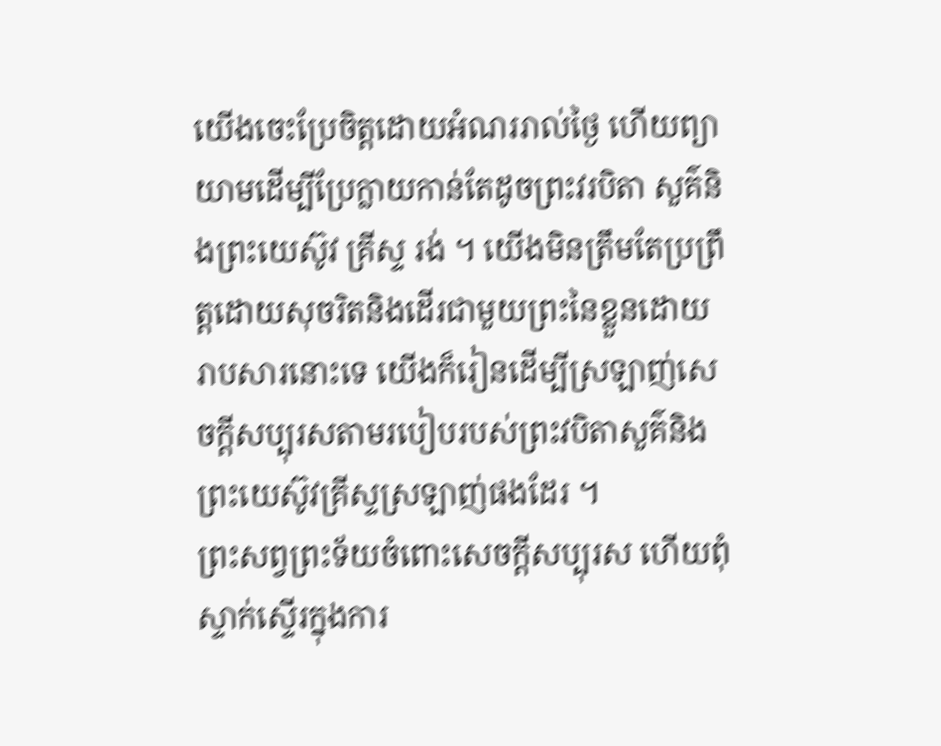យើងចេះប្រែចិត្តដោយអំណររាល់ថ្ងៃ ហើយព្យាយាមដើម្បីប្រែក្លាយកាន់តែដូចព្រះវរបិតា សួគ៌និងព្រះយេស៊ូវ គ្រីស្ទ រង់ ។ យើងមិនត្រឹមតែប្រព្រឹត្តដោយសុចរិតនិងដើរជាមួយព្រះនៃខ្លួនដោយរាបសារនោះទេ យើងក៏រៀនដើម្បីស្រឡាញ់សេចក្តីសប្បុរសតាមរបៀបរបស់ព្រះវបិតាសួគ៌និងព្រះយេស៊ូវគ្រីស្ទស្រឡាញ់ផងដែរ ។
ព្រះសព្វព្រះទ័យចំពោះសេចក្ដីសប្បុរស ហើយពុំស្ទាក់ស្ទើរក្នុងការ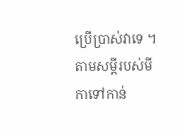ប្រើប្រាស់វាទេ ។ តាមសម្តីរបស់មីកាទៅកាន់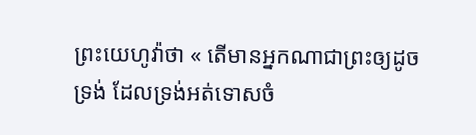ព្រះយេហូវ៉ាថា « តើមានអ្នកណាជាព្រះឲ្យដូចទ្រង់ ដែលទ្រង់អត់ទោសចំ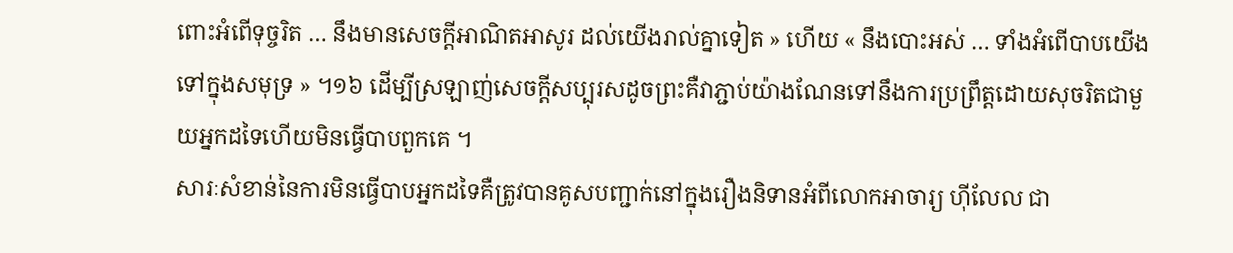ពោះអំពើទុច្ចរិត … នឹងមានសេចក្តីអាណិតអាសូរ ដល់យើងរាល់គ្នាទៀត » ហើយ « នឹងបោះអស់ … ទាំងអំពើបាបយើងទៅក្នុងសមុទ្រ » ។១៦ ដើម្បីស្រឡាញ់សេចក្តីសប្បុរសដូចព្រះគឺវាភ្ជាប់យ៉ាងណែនទៅនឹងការប្រព្រឹត្តដោយសុចរិតជាមួយអ្នកដទៃហើយមិនធ្វើបាបពួកគេ ។
សារៈសំខាន់នៃការមិនធ្វើបាបអ្នកដទៃគឺត្រូវបានគូសបញ្ជាក់នៅក្នុងរឿងនិទានអំពីលោកអាចារ្យ ហ៊ីលែល ជា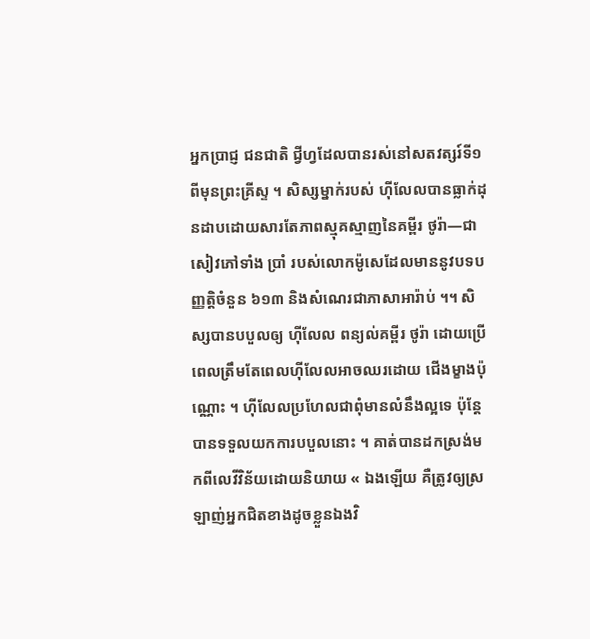អ្នកប្រាជ្ញ ជនជាតិ ជ្វីហ្វដែលបានរស់នៅសតវត្សរ៍ទី១ ពីមុនព្រះគ្រីស្ទ ។ សិស្សម្នាក់របស់ ហ៊ីលែលបានធ្លាក់ដុនដាបដោយសារតែភាពស្មុគស្មាញនៃគម្ពីរ ថូរ៉ា—ជាសៀវភៅទាំង ប្រាំ របស់លោកម៉ូសេដែលមាននូវបទបញ្ញត្តិចំនួន ៦១៣ និងសំណេរជាភាសាអារ៉ាប់ ។។ សិស្សបានបបួលឲ្យ ហ៊ីលែល ពន្យល់គម្ពីរ ថូរ៉ា ដោយប្រើពេលត្រឹមតែពេលហ៊ីលែលអាចឈរដោយ ជើងម្ខាងប៉ុណ្ណោះ ។ ហ៊ីលែលប្រហែលជាពុំមានលំនឹងល្អទេ ប៉ុន្តែបានទទួលយកការបបួលនោះ ។ គាត់បានដកស្រង់មកពីលេវីវិន័យដោយនិយាយ « ឯងឡើយ គឺត្រូវឲ្យស្រឡាញ់អ្នកជិតខាងដូចខ្លួនឯងវិ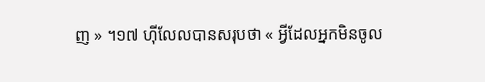ញ » ។១៧ ហ៊ីលែលបានសរុបថា « អ្វីដែលអ្នកមិនចូល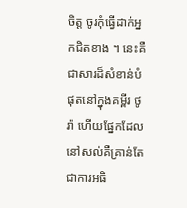ចិត្ត ចូរកុំធ្វើដាក់អ្នកជិតខាង ។ នេះគឺជាសារដ៏សំខាន់បំផុតនៅក្នុងគម្ពីរ ថូរ៉ា ហើយផ្នែកដែលនៅសល់គឺគ្រាន់តែជាការអធិ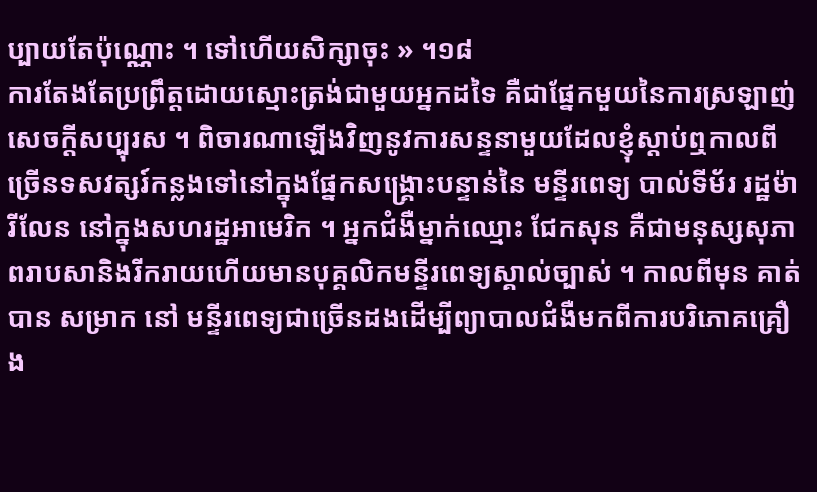ប្បាយតែប៉ុណ្ណោះ ។ ទៅហើយសិក្សាចុះ » ។១៨
ការតែងតែប្រព្រឹត្តដោយស្មោះត្រង់ជាមួយអ្នកដទៃ គឺជាផ្នែកមួយនៃការស្រឡាញ់សេចក្តីសប្បុរស ។ ពិចារណាឡើងវិញនូវការសន្ទនាមួយដែលខ្ញុំស្ដាប់ឮកាលពីច្រើនទសវត្សរ៍កន្លងទៅនៅក្នុងផ្នែកសង្គ្រោះបន្ទាន់នៃ មន្ទីរពេទ្យ បាល់ទីម័រ រដ្ឋម៉ារីលែន នៅក្នុងសហរដ្ឋអាមេរិក ។ អ្នកជំងឺម្នាក់ឈ្មោះ ជែកសុន គឺជាមនុស្សសុភាពរាបសានិងរីករាយហើយមានបុគ្គលិកមន្ទីរពេទ្យស្គាល់ច្បាស់ ។ កាលពីមុន គាត់បាន សម្រាក នៅ មន្ទីរពេទ្យជាច្រើនដងដើម្បីព្យាបាលជំងឺមកពីការបរិភោគគ្រឿង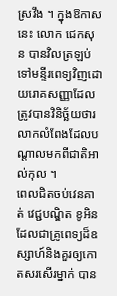ស្រវឹង ។ ក្នុងឱកាសនេះ លោក ជេកសុន បានវិលត្រឡប់ទៅមន្ទីរពេទ្យវិញដោយរោគសញ្ញាដែលត្រូវបានវិនិច្ឆ័យថារលាកលំពែងដែលបណ្តាលមកពីជាតិអាល់កុល ។
ពេលជិតចប់វេនគាត់ វេជ្ជបណ្ឌិត ខូអិន ដែលជាគ្រូពេទ្យដ៏ឧស្សាហ៍និងគួរឲ្យកោតសរសើរម្នាក់ បាន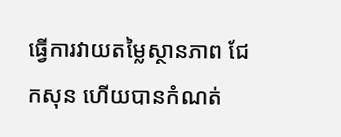ធ្វើការវាយតម្លៃស្ថានភាព ជែកសុន ហើយបានកំណត់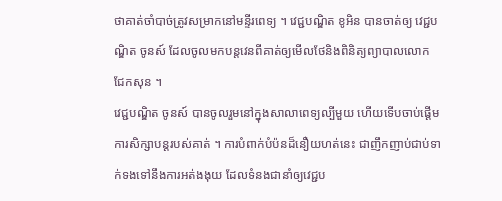ថាគាត់ចាំបាច់ត្រូវសម្រាកនៅមន្ទីរពេទ្យ ។ វេជ្ជបណ្ឌិត ខូអិន បានចាត់ឲ្យ វេជ្ជបណ្ឌិត ចូនស៍ ដែលចូលមកបន្តវេនពីគាត់ឲ្យមើលថែនិងពិនិត្យព្យាបាលលោក ជែកសុន ។
វេជ្ជបណ្ឌិត ចូនស៍ បានចូលរួមនៅក្នុងសាលាពេទ្យល្បីមួយ ហើយទើបចាប់ផ្ដើមការសិក្សាបន្ដរបស់គាត់ ។ ការបំពាក់បំប៉នដ៏នឿយហត់នេះ ជាញឹកញាប់ជាប់ទាក់ទងទៅនឹងការអត់ងងុយ ដែលទំនងជានាំឲ្យវេជ្ជប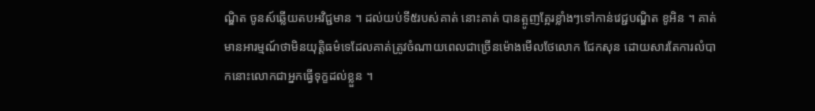ណ្ឌិត ចូនស៍ឆ្លើយតបអវិជ្ជមាន ។ ដល់យប់ទី៥របស់គាត់ នោះគាត់ បានត្អូញត្អែរខ្លាំងៗទៅកាន់វេជ្ជបណ្ឌិត ខូអិន ។ គាត់មានអារម្មណ៍ថាមិនយុត្តិធម៌ទេដែលគាត់ត្រូវចំណាយពេលជាច្រើនម៉ោងមើលថែលោក ជែកសុន ដោយសារតែការលំបាកនោះលោកជាអ្នកធ្វើទុក្ខដល់ខ្លួន ។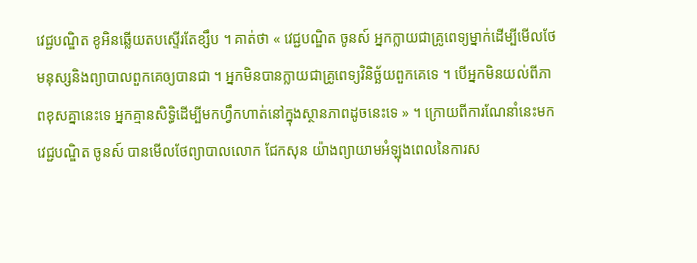វេជ្ជបណ្ឌិត ខូអិនឆ្លើយតបស្ទើរតែខ្សឹប ។ គាត់ថា « វេជ្ជបណ្ឌិត ចូនស៍ អ្នកក្លាយជាគ្រូពេទ្យម្នាក់ដើម្បីមើលថែមនុស្សនិងព្យាបាលពួកគេឲ្យបានជា ។ អ្នកមិនបានក្លាយជាគ្រូពេទ្យវិនិច្ឆ័យពួកគេទេ ។ បើអ្នកមិនយល់ពីភាពខុសគ្នានេះទេ អ្នកគ្មានសិទ្ធិដើម្បីមកហ្វឹកហាត់នៅក្នុងស្ថានភាពដូចនេះទេ » ។ ក្រោយពីការណែនាំនេះមក វេជ្ជបណ្ឌិត ចូនស៍ បានមើលថែព្យាបាលលោក ជែកសុន យ៉ាងព្យាយាមអំឡុងពេលនៃការស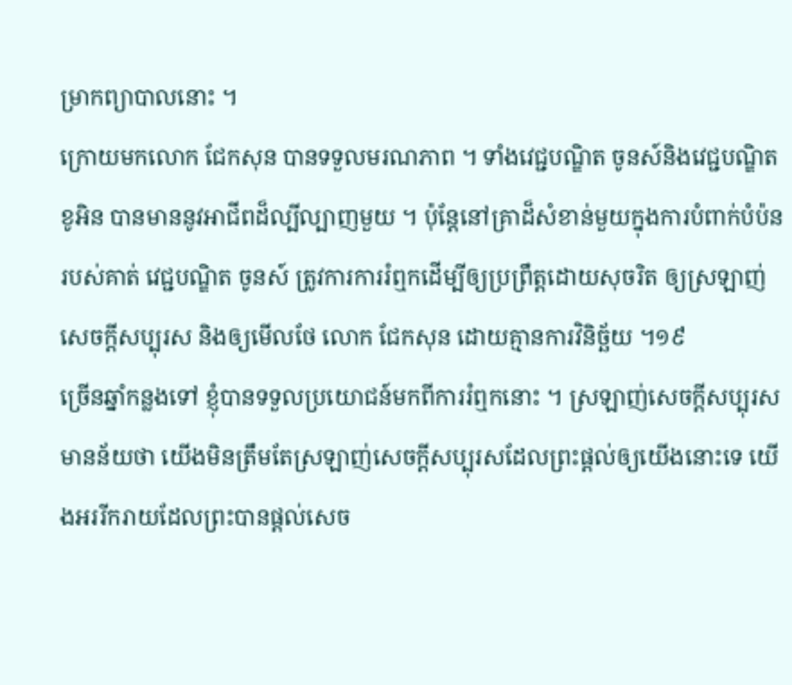ម្រាកព្យាបាលនោះ ។
ក្រោយមកលោក ជែកសុន បានទទួលមរណភាព ។ ទាំងវេជ្ជបណ្ឌិត ចូនស៍និងវេជ្ជបណ្ឌិត ខូអិន បានមាននូវអាជីពដ៏ល្បីល្បាញមួយ ។ ប៉ុន្តែនៅគ្រាដ៏សំខាន់មួយក្នុងការបំពាក់បំប៉នរបស់គាត់ វេជ្ជបណ្ឌិត ចូនស៍ ត្រូវការការរំឮកដើម្បីឲ្យប្រព្រឹត្តដោយសុចរិត ឲ្យស្រឡាញ់សេចក្ដីសប្បុរស និងឲ្យមើលថែ លោក ជែកសុន ដោយគ្មានការវិនិច្ឆ័យ ។១៩
ច្រើនឆ្នាំកន្លងទៅ ខ្ញុំបានទទួលប្រយោជន៍មកពីការរំឮកនោះ ។ ស្រឡាញ់សេចក្តីសប្បុរសមានន័យថា យើងមិនត្រឹមតែស្រឡាញ់សេចក្ដីសប្បុរសដែលព្រះផ្តល់ឲ្យយើងនោះទេ យើងអររីករាយដែលព្រះបានផ្តល់សេច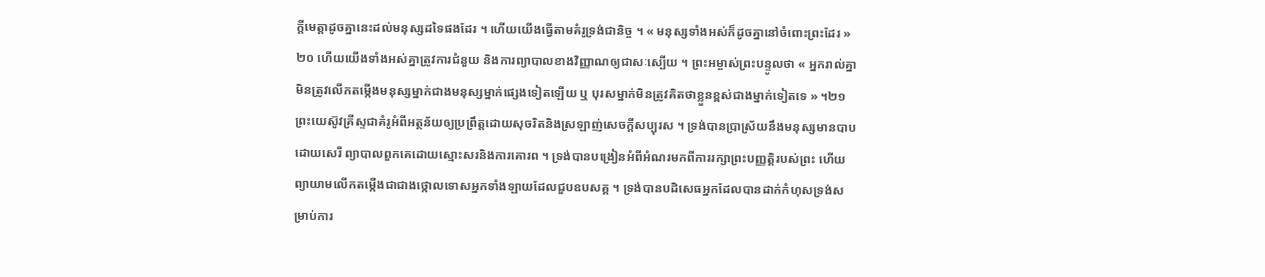ក្តីមេត្តាដូចគ្នានេះដល់មនុស្សដទៃផងដែរ ។ ហើយយើងធ្វើតាមគំរូទ្រង់ជានិច្ច ។ « មនុស្សទាំងអស់ក៏ដូចគ្នានៅចំពោះព្រះដែរ »២០ ហើយយើងទាំងអស់គ្នាត្រូវការជំនួយ និងការព្យាបាលខាងវិញ្ញាណឲ្យជាសៈស្បើយ ។ ព្រះអម្ចាស់ព្រះបន្ទូលថា « អ្នករាល់គ្នាមិនត្រូវលើកតម្កើងមនុស្សម្នាក់ជាងមនុស្សម្នាក់ផ្សេងទៀតឡើយ ឬ បុរសម្នាក់មិនត្រូវគិតថាខ្លួនខ្ពស់ជាងម្នាក់ទៀតទេ » ។២១
ព្រះយេស៊ូវគ្រីស្ទជាគំរូអំពីអត្ថន័យឲ្យប្រព្រឹត្តដោយសុចរិតនិងស្រឡាញ់សេចក្តីសប្បុរស ។ ទ្រង់បានប្រាស្រ័យនឹងមនុស្សមានបាបដោយសេរី ព្យាបាលពួកគេដោយស្មោះសរនិងការគោរព ។ ទ្រង់បានបង្រៀនអំពីអំណរមកពីការរក្សាព្រះបញ្ញត្តិរបស់ព្រះ ហើយ ព្យាយាមលើកតម្កើងជាជាងថ្កោលទោសអ្នកទាំងឡាយដែលជួបឧបសគ្គ ។ ទ្រង់បានបដិសេធអ្នកដែលបានដាក់កំហុសទ្រង់សម្រាប់ការ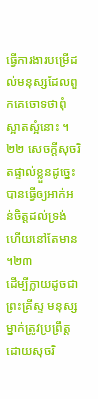ធ្វើការងារបម្រើដល់មនុស្សដែលពួកគេចោទថាពុំស្អាតស្អំនោះ ។២២ សេចក្ដីសុចរិតផ្ទាល់ខ្លួនដូច្នេះបានធ្វើឲ្យអាក់អន់ចិត្តដល់ទ្រង់ ហើយនៅតែមាន ។២៣
ដើម្បីក្លាយដូចជាព្រះគ្រីស្ទ មនុស្សម្នាក់ត្រូវប្រព្រឹត្តដោយសុចរិ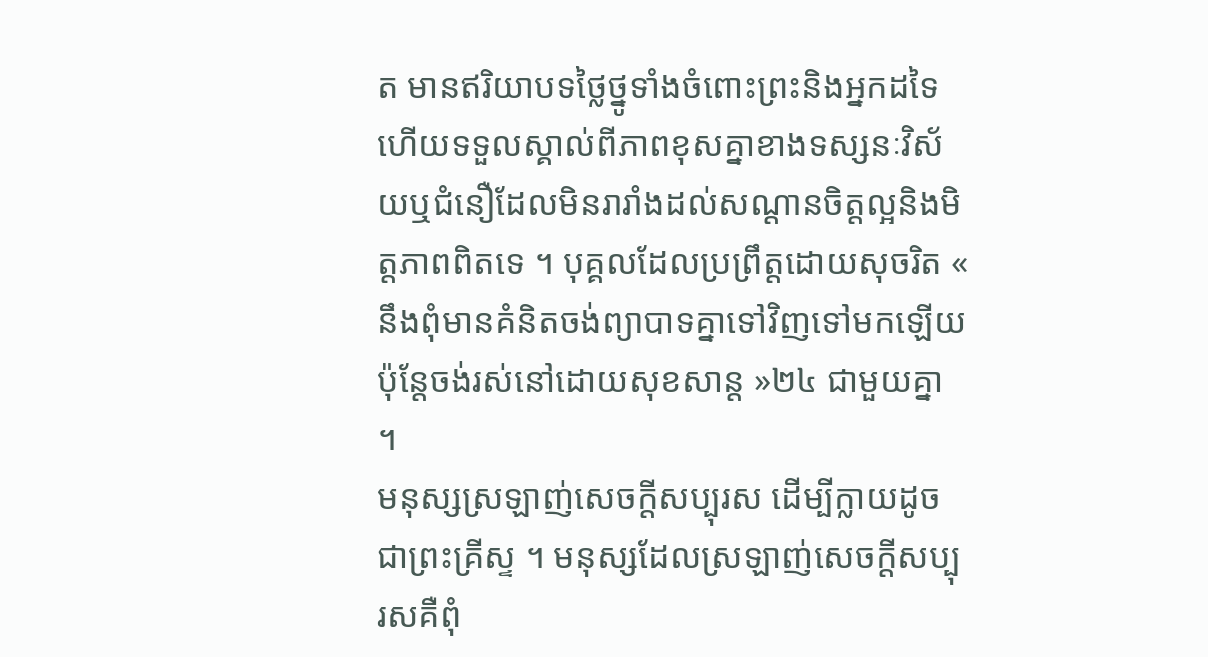ត មានឥរិយាបទថ្លៃថ្នូទាំងចំពោះព្រះនិងអ្នកដទៃ ហើយទទួលស្គាល់ពីភាពខុសគ្នាខាងទស្សនៈវិស័យឬជំនឿដែលមិនរារាំងដល់សណ្ដានចិត្តល្អនិងមិត្តភាពពិតទេ ។ បុគ្គលដែលប្រព្រឹត្តដោយសុចរិត « នឹងពុំមានគំនិតចង់ព្យាបាទគ្នាទៅវិញទៅមកឡើយ ប៉ុន្តែចង់រស់នៅដោយសុខសាន្ត »២៤ ជាមួយគ្នា ។
មនុស្សស្រឡាញ់សេចក្តីសប្បុរស ដើម្បីក្លាយដូចជាព្រះគ្រីស្ទ ។ មនុស្សដែលស្រឡាញ់សេចក្តីសប្បុរសគឺពុំ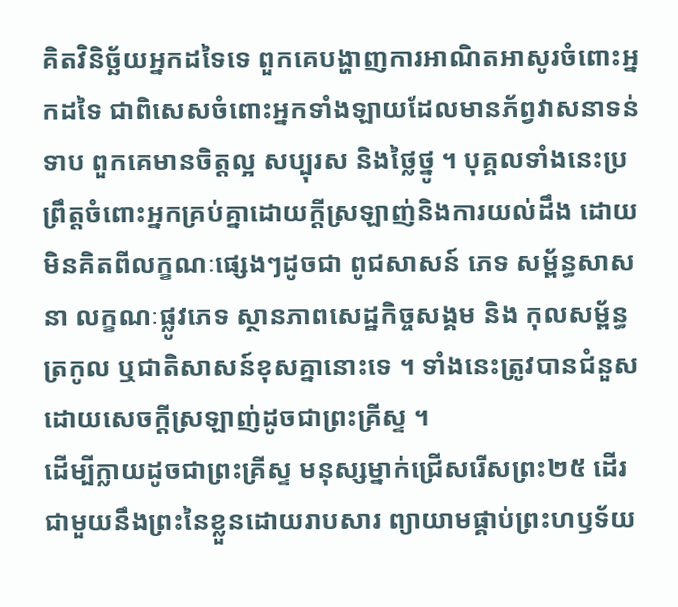គិតវិនិច្ឆ័យអ្នកដទៃទេ ពួកគេបង្ហាញការអាណិតអាសូរចំពោះអ្នកដទៃ ជាពិសេសចំពោះអ្នកទាំងឡាយដែលមានភ័ព្វវាសនាទន់ទាប ពួកគេមានចិត្តល្អ សប្បុរស និងថ្លៃថ្នូ ។ បុគ្គលទាំងនេះប្រព្រឹត្តចំពោះអ្នកគ្រប់គ្នាដោយក្តីស្រឡាញ់និងការយល់ដឹង ដោយមិនគិតពីលក្ខណៈផ្សេងៗដូចជា ពូជសាសន៍ ភេទ សម្ព័ន្ធសាសនា លក្ខណៈផ្លូវភេទ ស្ថានភាពសេដ្ឋកិច្ចសង្គម និង កុលសម្ព័ន្ធ ត្រកូល ឬជាតិសាសន៍ខុសគ្នានោះទេ ។ ទាំងនេះត្រូវបានជំនួសដោយសេចក្ដីស្រឡាញ់ដូចជាព្រះគ្រីស្ទ ។
ដើម្បីក្លាយដូចជាព្រះគ្រីស្ទ មនុស្សម្នាក់ជ្រើសរើសព្រះ២៥ ដើរជាមួយនឹងព្រះនៃខ្លួនដោយរាបសារ ព្យាយាមផ្គាប់ព្រះហឫទ័យ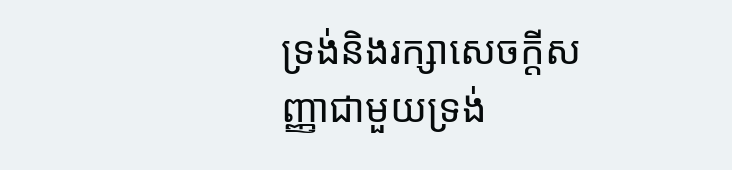ទ្រង់និងរក្សាសេចក្ដីសញ្ញាជាមួយទ្រង់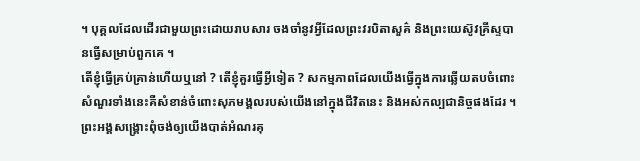។ បុគ្គលដែលដើរជាមួយព្រះដោយរាបសារ ចងចាំនូវអ្វីដែលព្រះវរបិតាសួគ៌ និងព្រះយេស៊ូវគ្រីស្ទបានធ្វើសម្រាប់ពួកគេ ។
តើខ្ញុំធ្វើគ្រប់គ្រាន់ហើយឬនៅ ? តើខ្ញុំគួរធ្វើអ្វីទៀត ? សកម្មភាពដែលយើងធ្វើក្នុងការឆ្លើយតបចំពោះសំណួរទាំងនេះគឺសំខាន់ចំពោះសុភមង្គលរបស់យើងនៅក្នុងជីវិតនេះ និងអស់កល្បជានិច្ចផងដែរ ។ ព្រះអង្គសង្គ្រោះពុំចង់ឲ្យយើងបាត់អំណរគុ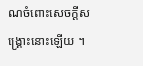ណចំពោះសេចក្ដីសង្គ្រោះនោះឡើយ ។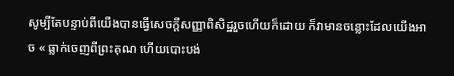សូម្បីតែបន្ទាប់ពីយើងបានធ្វើសេចក្តីសញ្ញាពិសិដ្ឋរួចហើយក៏ដោយ ក៏វាមានចន្លោះដែលយើងអាច « ធ្លាក់ចេញពីព្រះគុណ ហើយបោះបង់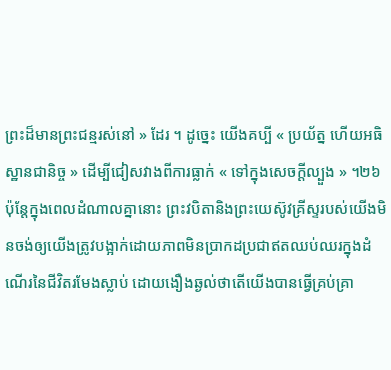ព្រះដ៏មានព្រះជន្មរស់នៅ » ដែរ ។ ដូច្នេះ យើងគប្បី « ប្រយ័ត្ន ហើយអធិស្ឋានជានិច្ច » ដើម្បីជៀសវាងពីការធ្លាក់ « ទៅក្នុងសេចក្ដីល្បួង » ។២៦
ប៉ុន្តែក្នុងពេលដំណាលគ្នានោះ ព្រះវបិតានិងព្រះយេស៊ូវគ្រីស្ទរបស់យើងមិនចង់ឲ្យយើងត្រូវបង្អាក់ដោយភាពមិនប្រាកដប្រជាឥតឈប់ឈរក្នុងដំណើរនៃជីវិតរមែងស្លាប់ ដោយងឿងឆ្ងល់ថាតើយើងបានធ្វើគ្រប់គ្រា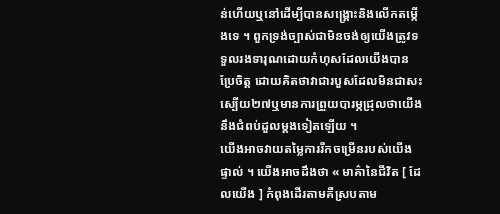ន់ហើយឬនៅដើម្បីបានសង្គ្រោះនិងលើកតម្កើងទេ ។ ពួកទ្រង់ច្បាស់ជាមិនចង់ឲ្យយើងត្រូវទទួលរងទារុណដោយកំហុសដែលយើងបានប្រែចិត្ត ដោយគិតថាវាជារបួសដែលមិនជាសះស្បើយ២៧ឬមានការព្រួយបារម្ភជ្រុលថាយើងនឹងជំពប់ដួលម្តងទៀតឡើយ ។
យើងអាចវាយតម្លៃការរីកចម្រើនរបស់យើងផ្ទាល់ ។ យើងអាចដឹងថា « មាគ៌ានៃជីវិត [ ដែលយើង ] កំពុងដើរតាមគឺស្របតាម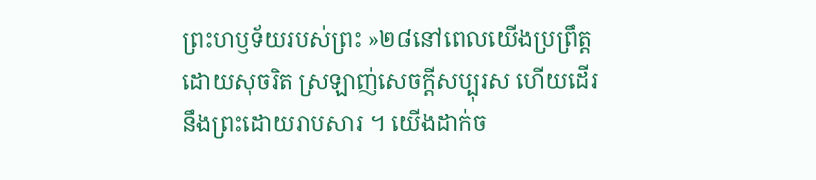ព្រះហឫទ័យរបស់ព្រះ »២៨នៅពេលយើងប្រព្រឹត្តដោយសុចរិត ស្រឡាញ់សេចក្តីសប្បុរស ហើយដើរនឹងព្រះដោយរាបសារ ។ យើងដាក់ច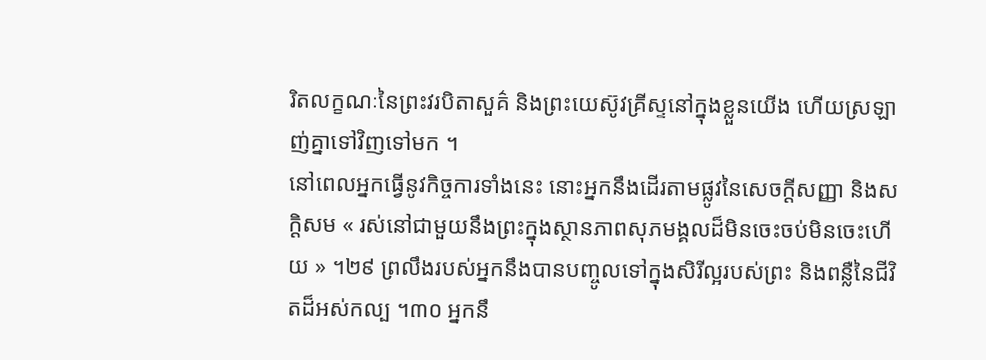រិតលក្ខណៈនៃព្រះវរបិតាសួគ៌ និងព្រះយេស៊ូវគ្រីស្ទនៅក្នុងខ្លួនយើង ហើយស្រឡាញ់គ្នាទៅវិញទៅមក ។
នៅពេលអ្នកធ្វើនូវកិច្ចការទាំងនេះ នោះអ្នកនឹងដើរតាមផ្លូវនៃសេចក្តីសញ្ញា និងសក្ដិសម « រស់នៅជាមួយនឹងព្រះក្នុងស្ថានភាពសុភមង្គលដ៏មិនចេះចប់មិនចេះហើយ » ។២៩ ព្រលឹងរបស់អ្នកនឹងបានបញ្ចូលទៅក្នុងសិរីល្អរបស់ព្រះ និងពន្លឺនៃជីវិតដ៏អស់កល្ប ។៣០ អ្នកនឹ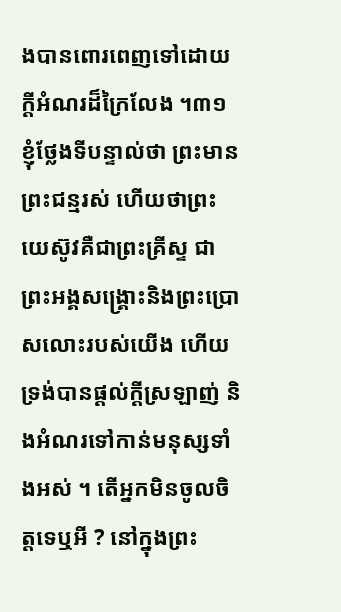ងបានពោរពេញទៅដោយក្តីអំណរដ៏ក្រៃលែង ។៣១ ខ្ញុំថ្លែងទីបន្ទាល់ថា ព្រះមានព្រះជន្មរស់ ហើយថាព្រះយេស៊ូវគឺជាព្រះគ្រីស្ទ ជាព្រះអង្គសង្គ្រោះនិងព្រះប្រោសលោះរបស់យើង ហើយទ្រង់បានផ្ដល់ក្ដីស្រឡាញ់ និងអំណរទៅកាន់មនុស្សទាំងអស់ ។ តើអ្នកមិនចូលចិត្តទេឬអី ? នៅក្នុងព្រះ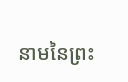នាមនៃព្រះ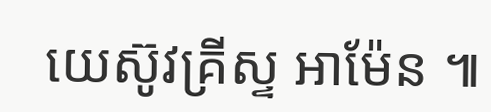យេស៊ូវគ្រីស្ទ អាម៉ែន ៕